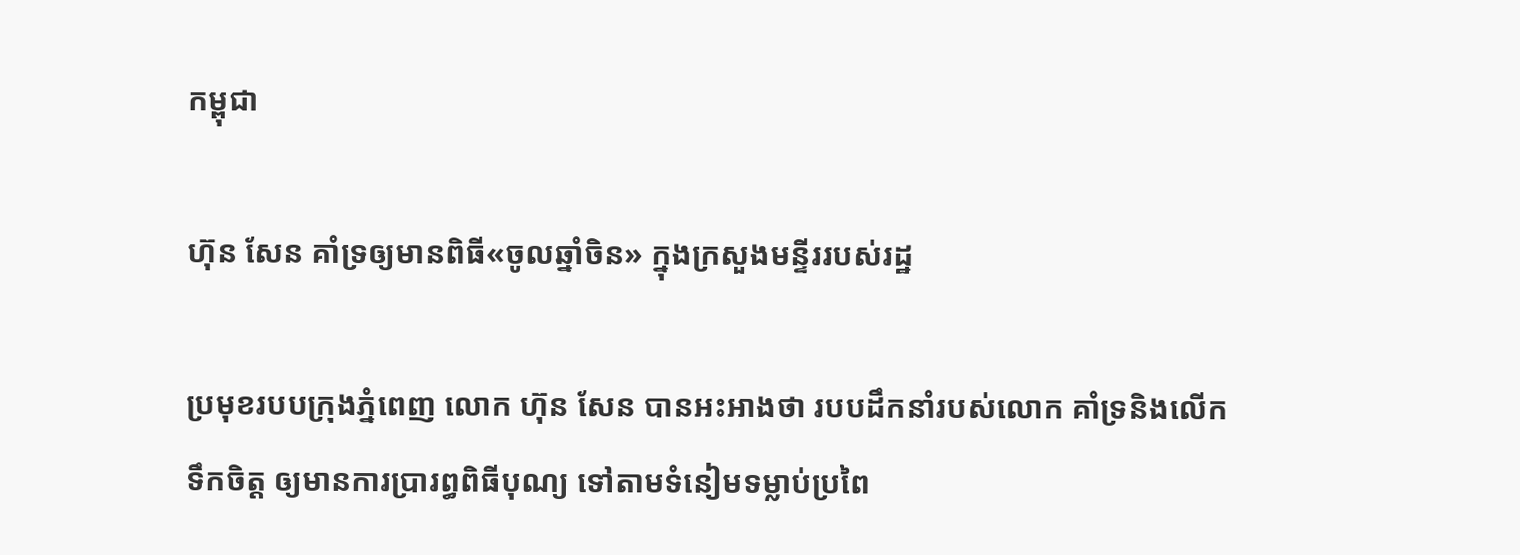កម្ពុជា

ហ៊ុន សែន គាំទ្រឲ្យមានពិធី«ចូលឆ្នាំចិន» ក្នុងក្រសួងមន្ទីររបស់រដ្ឋ

ប្រមុខរបបក្រុងភ្នំពេញ លោក ហ៊ុន សែន បានអះអាងថា របបដឹកនាំរបស់លោក គាំទ្រនិងលើកទឹកចិត្ត ឲ្យមានការប្រារព្ធពិធីបុណ្យ ទៅតាមទំនៀមទម្លាប់ប្រពៃ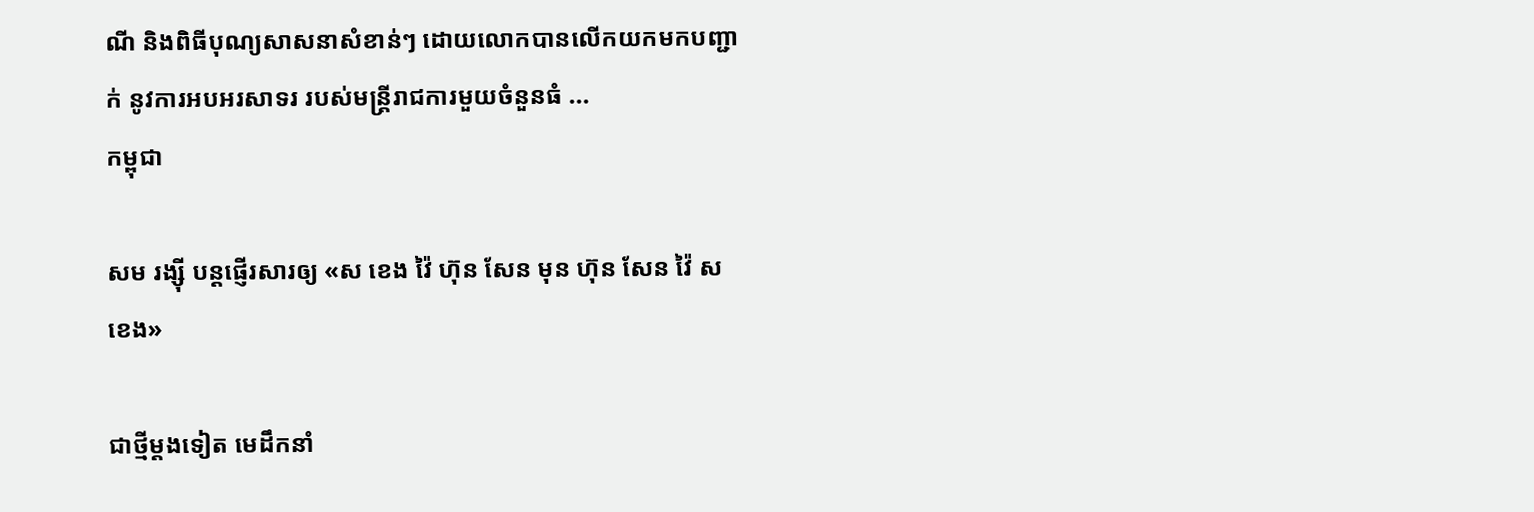ណី និងពិធីបុណ្យសាសនាសំខាន់ៗ ដោយលោកបានលើកយកមកបញ្ជាក់ នូវការអបអរសាទរ របស់មន្ត្រីរាជការមួយចំនួនធំ ...
កម្ពុជា

សម រង្ស៊ី បន្តផ្ញើរសារឲ្យ «ស ខេង វ៉ៃ ហ៊ុន សែន មុន ហ៊ុន សែន វ៉ៃ ស ខេង»

ជាថ្មីម្ដងទៀត មេដឹកនាំ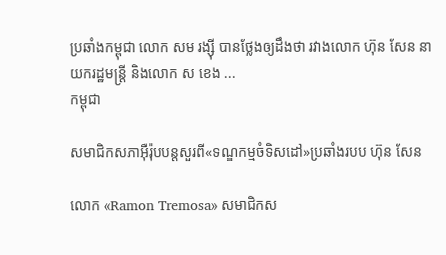ប្រឆាំងកម្ពុជា លោក សម រង្ស៊ី បានថ្លែងឲ្យដឹងថា រវាងលោក ហ៊ុន សែន នាយករដ្ឋមន្ត្រី និងលោក ស ខេង ...
កម្ពុជា

សមាជិកសភាអ៊ឺរ៉ុបបន្តសួរពី«ទណ្ឌកម្មចំទិសដៅ»ប្រឆាំងរបប ហ៊ុន សែន

លោក «Ramon Tremosa» សមាជិកស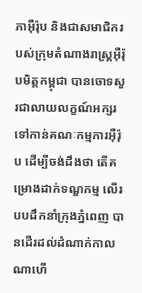ភាអ៊ឺរ៉ុប និងជាសមាជិករបស់ក្រុមតំណាងរាស្ត្រអ៊ឺរ៉ុបមិត្តកម្ពុជា បានចោទសួរជាលាយលក្ខណ៍អក្សរ ទៅកាន់គណៈកម្មការអ៊ឺរ៉ុប ដើម្បីចង់ដឹងថា តើគម្រោងដាក់ទណ្ឌកម្ម លើរបបដឹកនាំក្រុងភ្នំពេញ បានដើរដល់ដំណាក់កាលណាហើ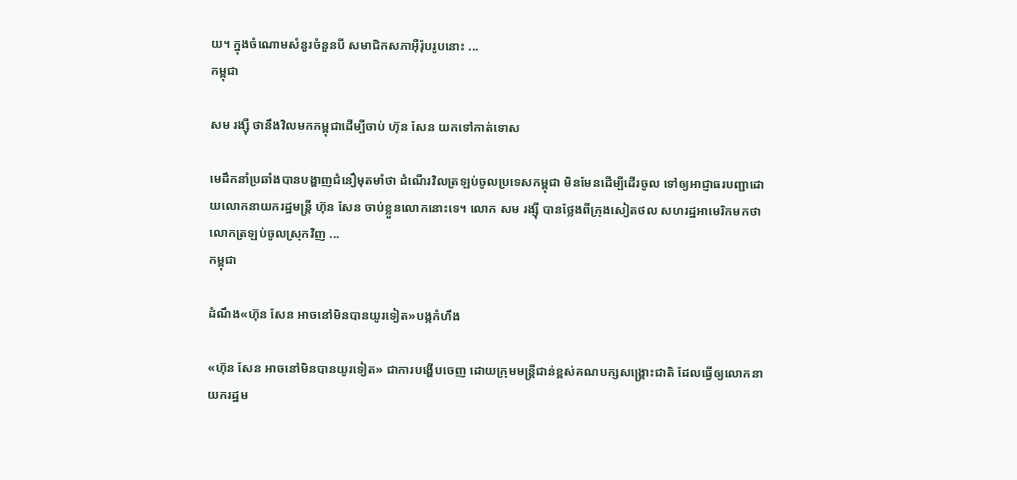យ។ ក្នុងចំណោមសំនួរចំនួនបី សមាជិកសភាអ៊ឺរ៉ុបរូបនោះ ...
កម្ពុជា

សម រង្ស៊ី ថានឹងវិលមកកម្ពុជាដើម្បីចាប់ ហ៊ុន សែន យកទៅកាត់ទោស

មេដឹកនាំប្រឆាំងបានបង្ហាញជំនឿមុតមាំថា ដំណើរវិលត្រឡប់ចូលប្រទេសកម្ពុជា មិនមែនដើម្បីដើរចូល ទៅឲ្យអាជ្ញាធរបញ្ជាដោយលោកនាយករដ្ឋមន្ត្រី ហ៊ុន សែន ចាប់ខ្លួនលោកនោះទេ។ លោក សម រង្ស៊ី បានថ្លែងពីក្រុងសៀតថល សហរដ្ឋអាមេរិកមកថា លោកត្រឡប់ចូលស្រុកវិញ ...
កម្ពុជា

ដំណឹង«ហ៊ុន សែន អាចនៅមិនបានយូរទៀត»បង្កកំហឹង

«ហ៊ុន សែន អាចនៅមិនបានយូរទៀត» ជាការបង្ហើបចេញ ដោយក្រុមមន្ត្រីជាន់ខ្ពស់គណបក្សសង្គ្រោះជាតិ ដែលធ្វើឲ្យលោកនាយករដ្ឋម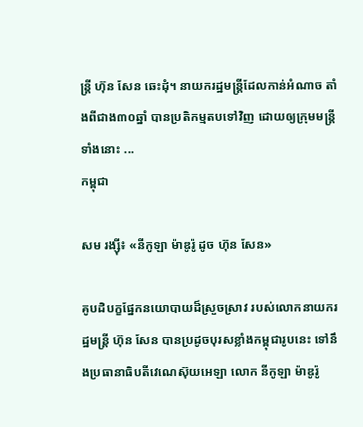ន្ត្រី ហ៊ុន សែន ឆេះដុំ។ នាយករដ្ឋមន្ត្រីដែលកាន់អំណាច តាំងពីជាង៣០ឆ្នាំ បានប្រតិកម្មតបទៅវិញ ដោយឲ្យក្រុមមន្ត្រីទាំងនោះ ...
កម្ពុជា

សម រង្ស៊ី៖ «នីកូឡា ម៉ាឌូរ៉ូ ដូច ហ៊ុន សែន»

គូបដិបក្ខផ្នែកនយោបាយដ៏ស្រួចស្រាវ របស់លោកនាយករដ្ឋមន្ត្រី ហ៊ុន សែន បានប្រដូចបុរសខ្លាំងកម្ពុជារូបនេះ ទៅនឹងប្រធានាធិបតីវេណេស៊ុយអេឡា លោក នីកូឡា ម៉ាឌូរ៉ូ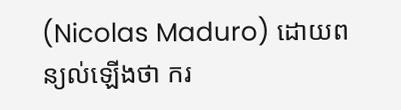(Nicolas Maduro) ដោយពន្យល់ឡើងថា ករ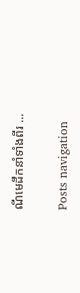ណីមេដឹកនាំទាំងពីរ ...

Posts navigation